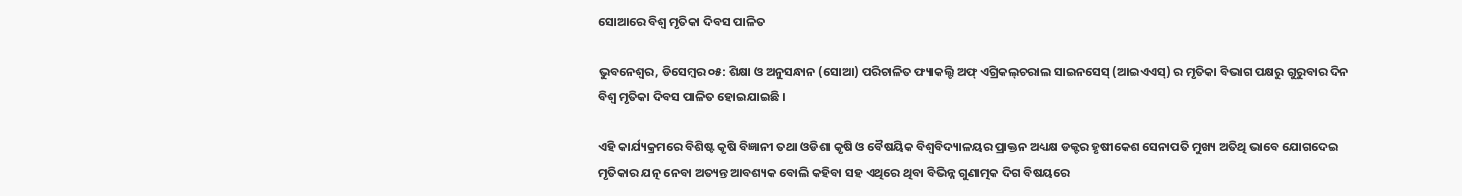ସୋଆରେ ବିଶ୍ୱ ମୃତିକା ଦିବସ ପାଳିତ

ଭୁବନେଶ୍ୱର, ଡିସେମ୍ବର ୦୫: ଶିକ୍ଷା ଓ ଅନୁସନ୍ଧାନ (ସୋଆ) ପରିଚାଳିତ ଫ୍ୟାକଲ୍ଟି ଅଫ୍ ଏଗ୍ରିକଲ୍‌ଚରାଲ ସାଇନସେସ୍ (ଆଇଏଏସ୍‌) ର ମୃତିକା ବିଭାଗ ପକ୍ଷରୁ ଗୁରୁବାର ଦିନ ବିଶ୍ୱ ମୃତିକା ଦିବସ ପାଳିତ ହୋଇଯାଇଛି ।

ଏହି କାର୍ଯ୍ୟକ୍ରମରେ ବିଶିଷ୍ଟ କୃଷି ବିଜ୍ଞାନୀ ତଥା ଓଡିଶା କୃଷି ଓ ବୈଷୟିକ ବିଶ୍ୱବିଦ୍ୟାଳୟର ପ୍ରାକ୍ତନ ଅଧ୍ୟକ୍ଷ ଡକ୍ଟର ହୃଷୀକେଶ ସେନାପତି ମୁଖ୍ୟ ଅତିଥି ଭାବେ ଯୋଗଦେଇ ମୃତିକାର ଯତ୍ନ ନେବା ଅତ୍ୟନ୍ତ ଆବଶ୍ୟକ ବୋଲି କହିବା ସହ ଏଥିରେ ଥିବା ବିଭିନ୍ନ ଗୁଣାତ୍ମକ ଦିଗ ବିଷୟରେ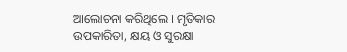ଆଲୋଚନା କରିଥିଲେ । ମୃତିକାର ଉପକାରିତା, କ୍ଷୟ ଓ ସୁରକ୍ଷା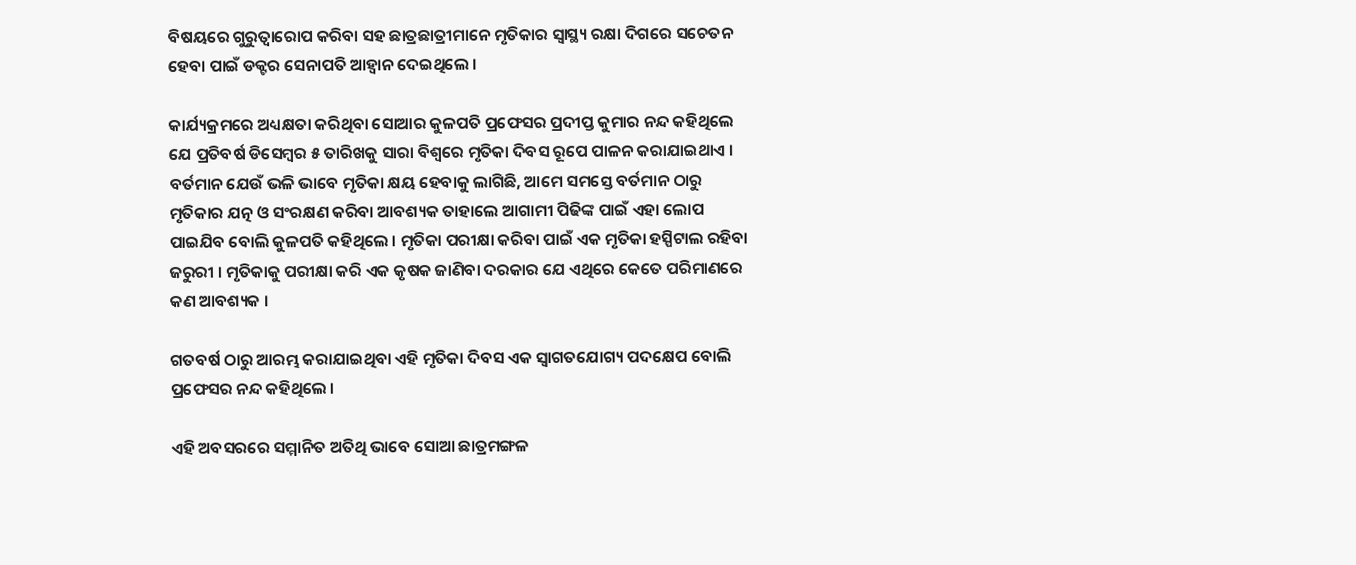ବିଷୟରେ ଗୁରୁତ୍ୱାରୋପ କରିବା ସହ ଛାତ୍ରଛାତ୍ରୀମାନେ ମୃତିକାର ସ୍ୱାସ୍ଥ୍ୟ ରକ୍ଷା ଦିଗରେ ସଚେତନ ହେବା ପାଇଁ ଡକ୍ଟର ସେନାପତି ଆହ୍ୱାନ ଦେଇଥିଲେ ।

କାର୍ଯ୍ୟକ୍ରମରେ ଅଧ୍ୟକ୍ଷତା କରିଥିବା ସୋଆର କୁଳପତି ପ୍ରଫେସର ପ୍ରଦୀପ୍ତ କୁମାର ନନ୍ଦ କହିଥିଲେ ଯେ ପ୍ରତିବର୍ଷ ଡିସେମ୍ବର ୫ ତାରିଖକୁ ସାରା ବିଶ୍ୱରେ ମୃତିକା ଦିବସ ରୂପେ ପାଳନ କରାଯାଇଥାଏ । ବର୍ତମାନ ଯେଉଁ ଭଳି ଭାବେ ମୃତିକା କ୍ଷୟ ହେବାକୁ ଲାଗିଛି, ଆମେ ସମସ୍ତେ ବର୍ତମାନ ଠାରୁ ମୃତିକାର ଯତ୍ନ ଓ ସଂରକ୍ଷଣ କରିବା ଆବଶ୍ୟକ ତାହାଲେ ଆଗାମୀ ପିଢିଙ୍କ ପାଇଁ ଏହା ଲୋପ ପାଇଯିବ ବୋଲି କୁଳପତି କହିଥିଲେ । ମୃତିକା ପରୀକ୍ଷା କରିବା ପାଇଁ ଏକ ମୃତିକା ହସ୍ପିଟାଲ ରହିବା ଜରୁରୀ । ମୃତିକାକୁ ପରୀକ୍ଷା କରି ଏକ କୃଷକ ଜାଣିବା ଦରକାର ଯେ ଏଥିରେ କେତେ ପରିମାଣରେ କଣ ଆବଶ୍ୟକ ।

ଗତବର୍ଷ ଠାରୁ ଆରମ୍ଭ କରାଯାଇଥିବା ଏହି ମୃତିକା ଦିବସ ଏକ ସ୍ୱାଗତଯୋଗ୍ୟ ପଦକ୍ଷେପ ବୋଲି ପ୍ରଫେସର ନନ୍ଦ କହିଥିଲେ ।

ଏହି ଅବସରରେ ସମ୍ମାନିତ ଅତିଥି ଭାବେ ସୋଆ ଛାତ୍ରମଙ୍ଗଳ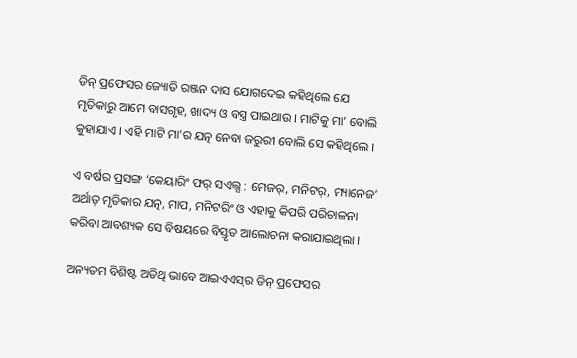ଡିନ୍ ପ୍ରଫେସର ଜ୍ୟୋତି ରଞ୍ଜନ ଦାସ ଯୋଗଦେଇ କହିଥିଲେ ଯେ ମୃତିକାରୁ ଆମେ ବାସଗୃହ, ଖାଦ୍ୟ ଓ ବସ୍ତ୍ର ପାଇଥାଉ । ମାଟିକୁ ମା’ ବୋଲି କୁହାଯାଏ । ଏହି ମାଟି ମା’ର ଯତ୍ନ ନେବା ଜରୁରୀ ବୋଲି ସେ କହିଥିଲେ ।

ଏ ବର୍ଷର ପ୍ରସଙ୍ଗ ‘କେୟାରିଂ ଫର୍ ସଏଲ୍ସ : ମେଜର୍‌, ମନିଟର୍‌, ମ୍ୟାନେଜ’ ଅର୍ଥାତ୍ ମୃତିକାର ଯତ୍ନ, ମାପ, ମନିଟରିଂ ଓ ଏହାକୁ କିପରି ପରିଚାଳନା କରିବା ଆବଶ୍ୟକ ସେ ବିଷୟରେ ବିସ୍ତୃତ ଆଲୋଚନା କରାଯାଇଥିଲା ।

ଅନ୍ୟତମ ବିଶିଷ୍ଟ ଅତିଥି ଭାବେ ଆଇଏଏସ୍‌ର ଡିନ୍ ପ୍ରଫେସର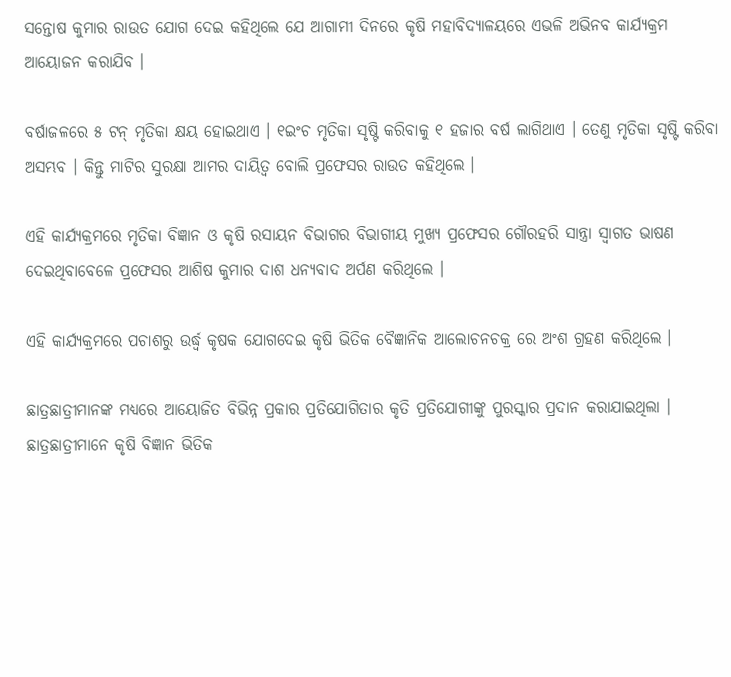ସନ୍ତୋଷ କୁମାର ରାଉତ ଯୋଗ ଦେଇ କହିଥିଲେ ଯେ ଆଗାମୀ ଦିନରେ କୃଷି ମହାବିଦ୍ୟାଳୟରେ ଏଭଳି ଅଭିନବ କାର୍ଯ୍ୟକ୍ରମ ଆୟୋଜନ କରାଯିବ ।

ବର୍ଷାଜଳରେ ୫ ଟନ୍ ମୃତିକା କ୍ଷୟ ହୋଇଥାଏ । ୧ଇଂଚ ମୃତିକା ସୃଷ୍ଟି କରିବାକୁ ୧ ହଜାର ବର୍ଷ ଲାଗିଥାଏ । ତେଣୁ ମୃତିକା ସୃଷ୍ଟି କରିବା ଅସମ୍ଭବ । କିନ୍ତୁ ମାଟିର ସୁରକ୍ଷା ଆମର ଦାୟିତ୍ୱ ବୋଲି ପ୍ରଫେସର ରାଉତ କହିଥିଲେ ।

ଏହି କାର୍ଯ୍ୟକ୍ରମରେ ମୃତିକା ବିଜ୍ଞାନ ଓ କୃଷି ରସାୟନ ବିଭାଗର ବିଭାଗୀୟ ମୁଖ୍ୟ ପ୍ରଫେସର ଗୌରହରି ସାନ୍ତ୍ରା ସ୍ୱାଗତ ଭାଷଣ ଦେଇଥିବାବେଳେ ପ୍ରଫେସର ଆଶିଷ କୁମାର ଦାଶ ଧନ୍ୟବାଦ ଅର୍ପଣ କରିଥିଲେ ।

ଏହି କାର୍ଯ୍ୟକ୍ରମରେ ପଚାଶରୁ ଉର୍ଦ୍ଧ୍ୱ କୃଷକ ଯୋଗଦେଇ କୃଷି ଭିତିକ ବୈଜ୍ଞାନିକ ଆଲୋଚନଚକ୍ର ରେ ଅଂଶ ଗ୍ରହଣ କରିଥିଲେ ।

ଛାତ୍ରଛାତ୍ରୀମାନଙ୍କ ମଧ୍ୟରେ ଆୟୋଜିତ ବିଭିନ୍ନ ପ୍ରକାର ପ୍ରତିଯୋଗିତାର କୃତି ପ୍ରତିଯୋଗୀଙ୍କୁ ପୁରସ୍କାର ପ୍ରଦାନ କରାଯାଇଥିଲା । ଛାତ୍ରଛାତ୍ରୀମାନେ କୃଷି ବିଜ୍ଞାନ ଭିତିକ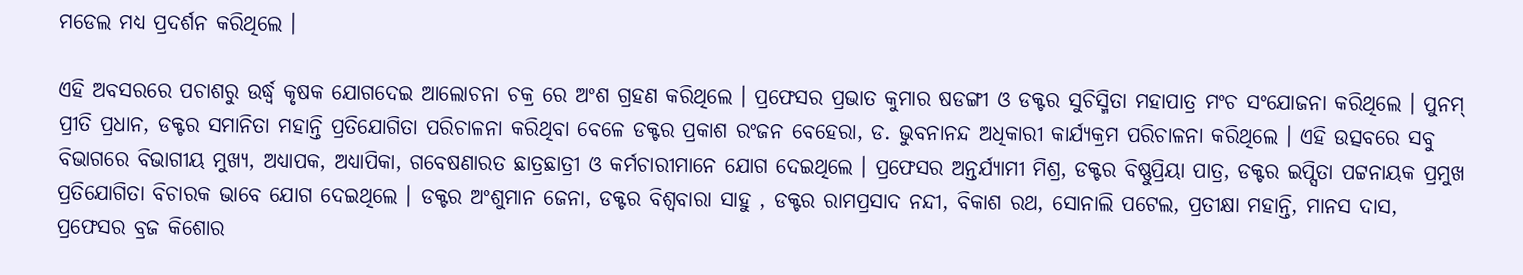ମଡେଲ ମଧ୍ୟ ପ୍ରଦର୍ଶନ କରିଥିଲେ ।

ଏହି ଅବସରରେ ପଚାଶରୁ ଉର୍ଦ୍ଧ୍ୱ କୃଷକ ଯୋଗଦେଇ ଆଲୋଚନା ଚକ୍ର ରେ ଅଂଶ ଗ୍ରହଣ କରିଥିଲେ । ପ୍ରଫେସର ପ୍ରଭାତ କୁମାର ଷଡଙ୍ଗୀ ଓ ଡକ୍ଟର ସୁଚିସ୍ମିତା ମହାପାତ୍ର ମଂଚ ସଂଯୋଜନା କରିଥିଲେ । ପୁନମ୍ ପ୍ରୀତି ପ୍ରଧାନ, ଡକ୍ଟର ସମାନିତା ମହାନ୍ତି ପ୍ରତିଯୋଗିତା ପରିଚାଳନା କରିଥିବା ବେଳେ ଡକ୍ଟର ପ୍ରକାଶ ରଂଜନ ବେହେରା, ଡ. ଭୁବନାନନ୍ଦ ଅଧିକାରୀ କାର୍ଯ୍ୟକ୍ରମ ପରିଚାଳନା କରିଥିଲେ । ଏହି ଉତ୍ସବରେ ସବୁ ବିଭାଗରେ ବିଭାଗୀୟ ମୁଖ୍ୟ, ଅଧ୍ୟାପକ, ଅଧ୍ୟାପିକା, ଗବେଷଣାରତ ଛାତ୍ରଛାତ୍ରୀ ଓ କର୍ମଚାରୀମାନେ ଯୋଗ ଦେଇଥିଲେ । ପ୍ରଫେସର ଅନ୍ତର୍ଯ୍ୟାମୀ ମିଶ୍ର, ଡକ୍ଟର ବିଷ୍ଣୁପ୍ରିୟା ପାତ୍ର, ଡକ୍ଟର ଇପ୍ସିତା ପଟ୍ଟନାୟକ ପ୍ରମୁଖ ପ୍ରତିଯୋଗିତା ବିଚାରକ ଭାବେ ଯୋଗ ଦେଇଥିଲେ । ଡକ୍ଟର ଅଂଶୁମାନ ଜେନା, ଡକ୍ଟର ବିଶ୍ୱବାରା ସାହୁ , ଡକ୍ଟର ରାମପ୍ରସାଦ ନନ୍ଦୀ, ବିକାଶ ରଥ, ସୋନାଲି ପଟେଲ, ପ୍ରତୀକ୍ଷା ମହାନ୍ତି, ମାନସ ଦାସ, ପ୍ରଫେସର ବ୍ରଜ କିଶୋର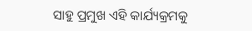ସାହୁ ପ୍ରମୁଖ ଏହି କାର୍ଯ୍ୟକ୍ରମକୁ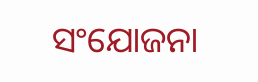ସଂଯୋଜନା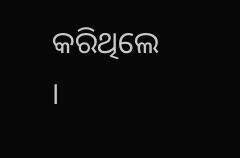କରିଥିଲେ ।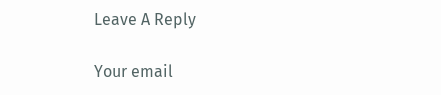Leave A Reply

Your email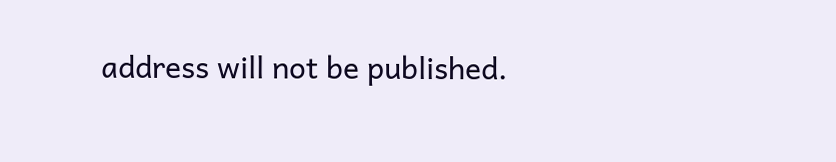address will not be published.